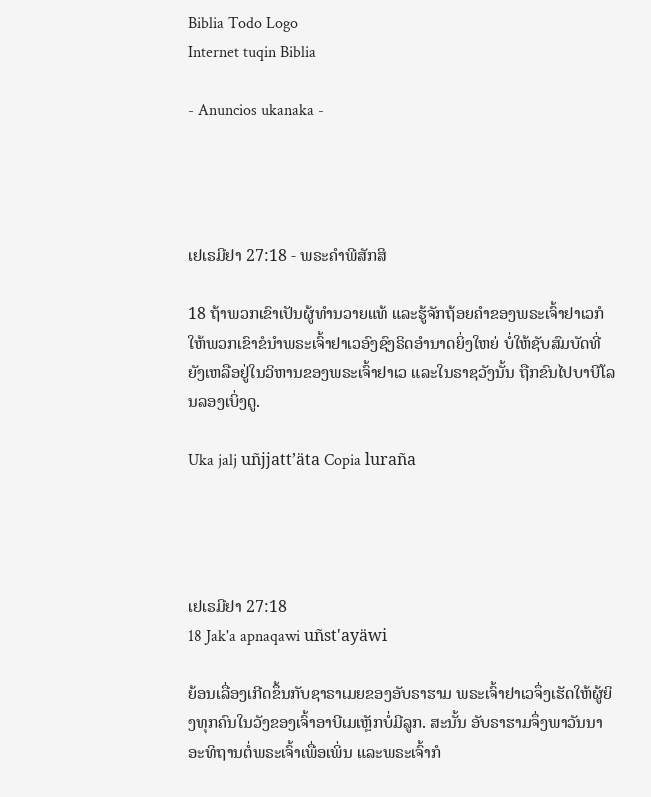Biblia Todo Logo
Internet tuqin Biblia

- Anuncios ukanaka -




ເຢເຣມີຢາ 27:18 - ພຣະຄຳພີສັກສິ

18 ຖ້າພວກເຂົາເປັນຜູ້ທຳນວາຍແທ້ ແລະຮູ້ຈັກຖ້ອຍຄຳຂອງພຣະເຈົ້າຢາເວກໍໃຫ້ພວກເຂົາຂໍນຳພຣະເຈົ້າຢາເວອົງຊົງຣິດອຳນາດຍິ່ງໃຫຍ່ ບໍ່ໃຫ້ຊັບສົມບັດທີ່ຍັງເຫລືອຢູ່ໃນວິຫານຂອງພຣະເຈົ້າຢາເວ ແລະໃນຣາຊວັງນັ້ນ ຖືກຂົນໄປບາບີໂລນລອງເບິ່ງດູ.

Uka jalj uñjjattʼäta Copia luraña




ເຢເຣມີຢາ 27:18
18 Jak'a apnaqawi uñst'ayäwi

ຍ້ອນເລື່ອງເກີດຂຶ້ນກັບຊາຣາເມຍຂອງອັບຣາຮາມ ພຣະເຈົ້າຢາເວຈຶ່ງເຮັດໃຫ້ຜູ້ຍິງທຸກຄົນໃນວັງຂອງເຈົ້າອາບີເມເຫຼັກບໍ່ມີລູກ. ສະນັ້ນ ອັບຣາຮາມຈຶ່ງພາວັນນາອະທິຖານຕໍ່ພຣະເຈົ້າເພື່ອເພິ່ນ ແລະພຣະເຈົ້າກໍ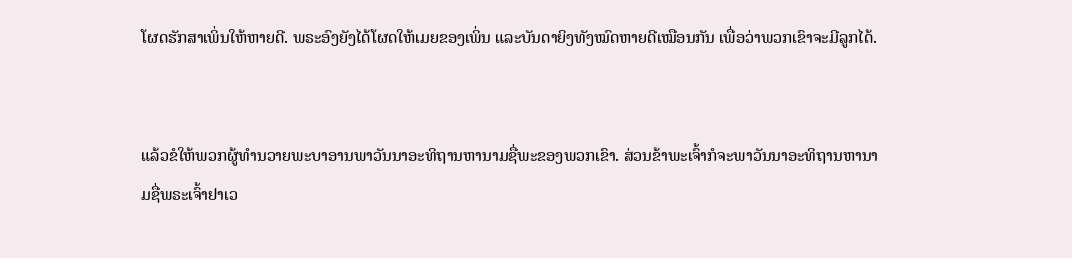ໂຜດຮັກສາເພິ່ນໃຫ້ຫາຍດີ. ພຣະອົງຍັງໄດ້ໂຜດໃຫ້ເມຍຂອງເພິ່ນ ແລະບັນດາຍິງທັງໝົດຫາຍດີເໝືອນກັນ ເພື່ອວ່າພວກເຂົາຈະມີລູກໄດ້.


ແລ້ວຂໍໃຫ້ພວກຜູ້ທຳນວາຍພະບາອານພາວັນນາອະທິຖານຫານາມຊື່ພະຂອງພວກເຂົາ. ສ່ວນຂ້າພະເຈົ້າກໍຈະພາວັນນາອະທິຖານຫານາມຊື່ພຣະເຈົ້າຢາເວ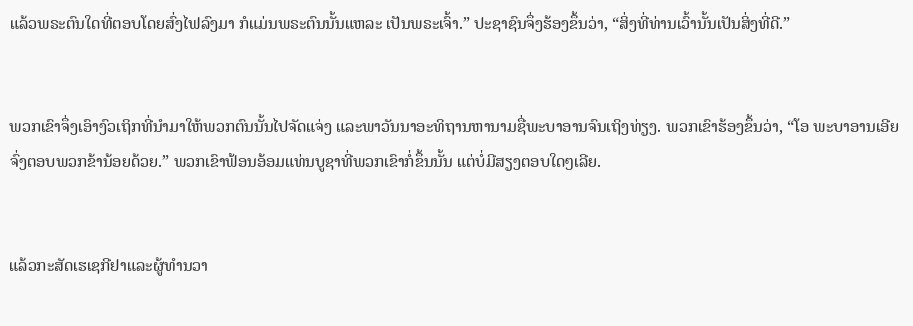ແລ້ວພຣະຕົນໃດທີ່ຕອບໂດຍສົ່ງໄຟລົງມາ ກໍແມ່ນພຣະຕົນນັ້ນແຫລະ ເປັນພຣະເຈົ້າ.” ປະຊາຊົນຈຶ່ງຮ້ອງຂຶ້ນວ່າ, “ສິ່ງທີ່ທ່ານເວົ້ານັ້ນເປັນສິ່ງທີ່ດີ.”


ພວກເຂົາຈຶ່ງເອົາງົວເຖິກທີ່ນຳມາໃຫ້ພວກຕົນນັ້ນໄປຈັດແຈ່ງ ແລະພາວັນນາອະທິຖານຫານາມຊື່ພະບາອານຈົນເຖິງທ່ຽງ. ພວກເຂົາຮ້ອງຂຶ້ນວ່າ, “ໂອ ພະບາອານເອີຍ ຈົ່ງຕອບພວກຂ້ານ້ອຍດ້ວຍ.” ພວກເຂົາຟ້ອນອ້ອມແທ່ນບູຊາທີ່ພວກເຂົາກໍ່ຂຶ້ນນັ້ນ ແຕ່ບໍ່ມີສຽງຕອບໃດໆເລີຍ.


ແລ້ວກະສັດເຮເຊກີຢາແລະຜູ້ທຳນວາ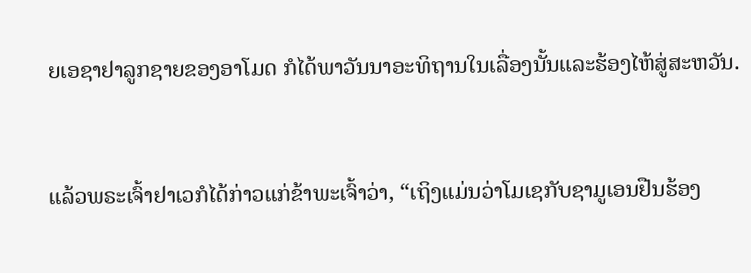ຍເອຊາຢາລູກຊາຍຂອງອາໂມດ ກໍໄດ້ພາວັນນາອະທິຖານໃນເລື່ອງນັ້ນແລະຮ້ອງໄຫ້ສູ່ສະຫວັນ.


ແລ້ວພຣະເຈົ້າຢາເວກໍໄດ້ກ່າວແກ່ຂ້າພະເຈົ້າວ່າ, “ເຖິງແມ່ນວ່າໂມເຊກັບຊາມູເອນຢືນຮ້ອງ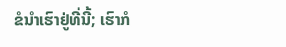ຂໍນຳເຮົາຢູ່ທີ່ນີ້; ເຮົາກໍ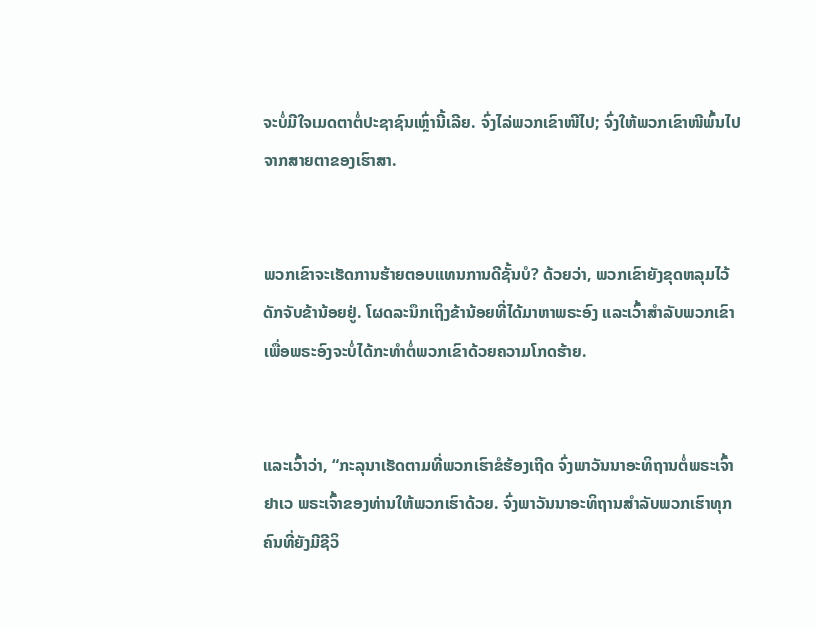ຈະບໍ່ມີໃຈເມດຕາຕໍ່ປະຊາຊົນເຫຼົ່ານີ້ເລີຍ. ຈົ່ງໄລ່ພວກເຂົາໜີໄປ; ຈົ່ງໃຫ້ພວກເຂົາໜີພົ້ນໄປຈາກສາຍຕາຂອງເຮົາສາ.


ພວກເຂົາຈະເຮັດການຮ້າຍຕອບແທນການດີຊັ້ນບໍ? ດ້ວຍວ່າ, ພວກເຂົາຍັງຂຸດຫລຸມໄວ້ດັກຈັບຂ້ານ້ອຍຢູ່. ໂຜດລະນຶກເຖິງຂ້ານ້ອຍທີ່ໄດ້ມາຫາພຣະອົງ ແລະເວົ້າສຳລັບພວກເຂົາ ເພື່ອພຣະອົງຈະບໍ່ໄດ້ກະທຳຕໍ່ພວກເຂົາດ້ວຍຄວາມໂກດຮ້າຍ.


ແລະເວົ້າວ່າ, “ກະລຸນາເຮັດຕາມທີ່ພວກເຮົາຂໍຮ້ອງເຖີດ ຈົ່ງພາວັນນາອະທິຖານຕໍ່ພຣະເຈົ້າຢາເວ ພຣະເຈົ້າຂອງທ່ານໃຫ້ພວກເຮົາດ້ວຍ. ຈົ່ງພາວັນນາອະທິຖານສຳລັບພວກເຮົາທຸກຄົນທີ່ຍັງມີຊີວິ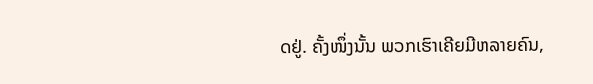ດຢູ່. ຄັ້ງໜຶ່ງນັ້ນ ພວກເຮົາເຄີຍມີຫລາຍຄົນ,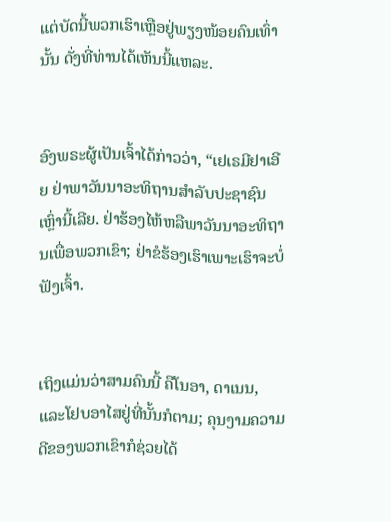ແຕ່ບັດນີ້ພວກເຮົາເຫຼືອຢູ່ພຽງໜ້ອຍຄົນເທົ່ານັ້ນ ດັ່ງທີ່ທ່ານໄດ້ເຫັນນີ້ແຫລະ.


ອົງພຣະຜູ້ເປັນເຈົ້າໄດ້ກ່າວວ່າ, “ເຢເຣມີຢາເອີຍ ຢ່າພາວັນນາອະທິຖານສຳລັບປະຊາຊົນເຫຼົ່ານີ້ເລີຍ. ຢ່າຮ້ອງໄຫ້ຫລືພາວັນນາອະທິຖານເພື່ອພວກເຂົາ; ຢ່າຂໍຮ້ອງເຮົາເພາະເຮົາຈະບໍ່ຟັງເຈົ້າ.


ເຖິງແມ່ນວ່າສາມຄົນນີ້ ຄືໂນອາ, ດາເນນ, ແລະໂຢບອາໄສຢູ່ທີ່ນັ້ນກໍຕາມ; ຄຸນງາມຄວາມດີຂອງພວກເຂົາກໍຊ່ວຍໄດ້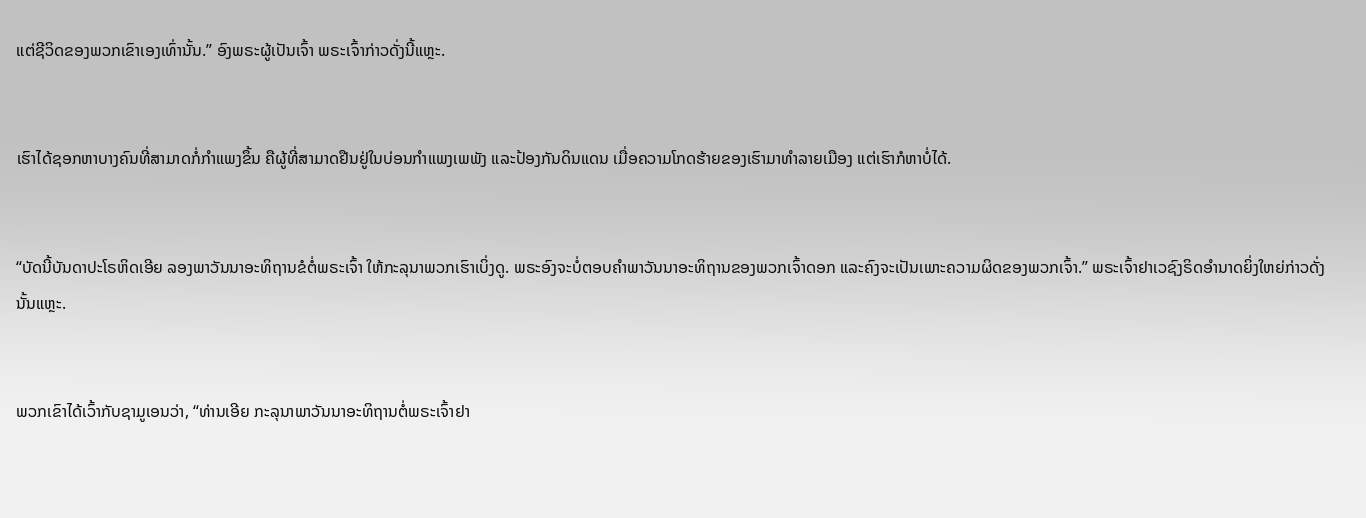ແຕ່ຊີວິດຂອງພວກເຂົາເອງເທົ່ານັ້ນ.” ອົງພຣະຜູ້ເປັນເຈົ້າ ພຣະເຈົ້າກ່າວດັ່ງນີ້ແຫຼະ.


ເຮົາໄດ້ຊອກຫາບາງຄົນທີ່ສາມາດກໍ່ກຳແພງຂຶ້ນ ຄືຜູ້ທີ່ສາມາດຢືນຢູ່ໃນບ່ອນກຳແພງເພພັງ ແລະປ້ອງກັນດິນແດນ ເມື່ອຄວາມໂກດຮ້າຍຂອງເຮົາມາທຳລາຍເມືອງ ແຕ່ເຮົາກໍຫາບໍ່ໄດ້.


“ບັດນີ້ບັນດາປະໂຣຫິດເອີຍ ລອງພາວັນນາອະທິຖານຂໍຕໍ່ພຣະເຈົ້າ ໃຫ້ກະລຸນາພວກເຮົາເບິ່ງດູ. ພຣະອົງຈະບໍ່ຕອບຄຳພາວັນນາອະທິຖານຂອງພວກເຈົ້າດອກ ແລະຄົງຈະເປັນເພາະຄວາມຜິດຂອງພວກເຈົ້າ.” ພຣະເຈົ້າຢາເວຊົງຣິດອຳນາດຍິ່ງໃຫຍ່ກ່າວດັ່ງນັ້ນແຫຼະ.


ພວກເຂົາໄດ້ເວົ້າກັບຊາມູເອນວ່າ, “ທ່ານເອີຍ ກະລຸນາພາວັນນາອະທິຖານຕໍ່ພຣະເຈົ້າຢາ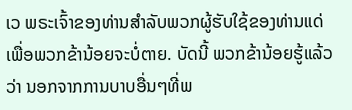ເວ ພຣະເຈົ້າຂອງທ່ານສຳລັບພວກຜູ້ຮັບໃຊ້ຂອງທ່ານແດ່ ເພື່ອພວກຂ້ານ້ອຍຈະບໍ່ຕາຍ. ບັດນີ້ ພວກຂ້ານ້ອຍຮູ້ແລ້ວວ່າ ນອກຈາກການບາບອື່ນໆທີ່ພ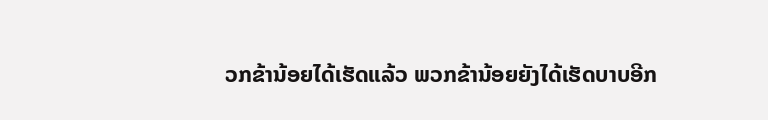ວກຂ້ານ້ອຍໄດ້ເຮັດແລ້ວ ພວກຂ້ານ້ອຍຍັງໄດ້ເຮັດບາບອີກ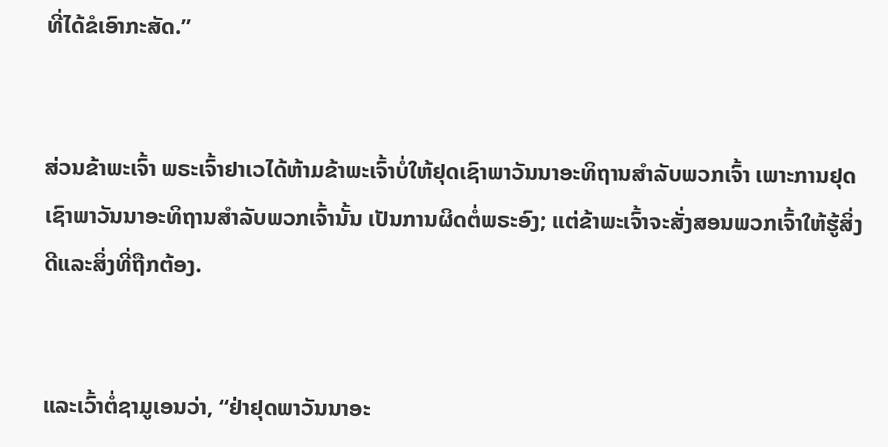ທີ່ໄດ້ຂໍເອົາກະສັດ.”


ສ່ວນຂ້າພະເຈົ້າ ພຣະເຈົ້າຢາເວໄດ້ຫ້າມຂ້າພະເຈົ້າບໍ່ໃຫ້ຢຸດເຊົາພາວັນນາອະທິຖານສຳລັບພວກເຈົ້າ ເພາະການຢຸດເຊົາພາວັນນາອະທິຖານສຳລັບພວກເຈົ້ານັ້ນ ເປັນການຜິດຕໍ່ພຣະອົງ; ແຕ່ຂ້າພະເຈົ້າຈະສັ່ງສອນພວກເຈົ້າໃຫ້ຮູ້ສິ່ງດີແລະສິ່ງທີ່ຖືກຕ້ອງ.


ແລະເວົ້າຕໍ່ຊາມູເອນວ່າ, “ຢ່າຢຸດພາວັນນາອະ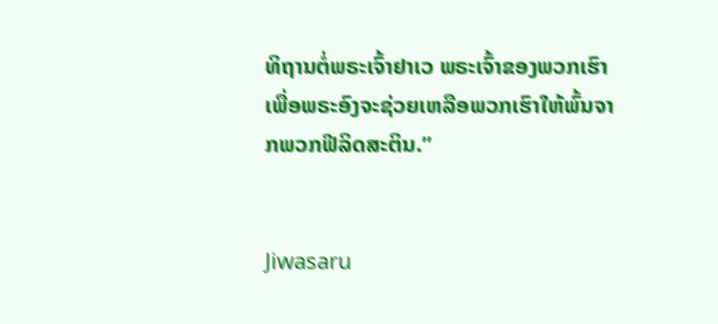ທິຖານຕໍ່ພຣະເຈົ້າຢາເວ ພຣະເຈົ້າຂອງພວກເຮົາ ເພື່ອພຣະອົງຈະຊ່ວຍເຫລືອພວກເຮົາໃຫ້ພົ້ນຈາກພວກຟີລິດສະຕິນ.”


Jiwasaru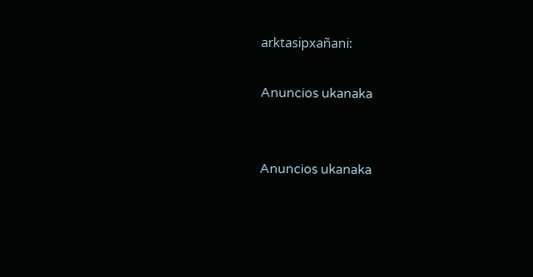arktasipxañani:

Anuncios ukanaka


Anuncios ukanaka